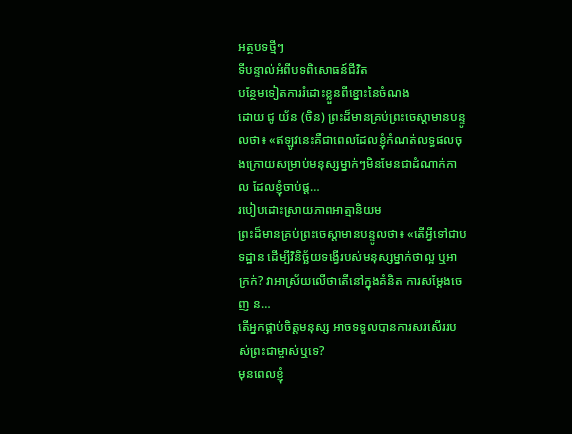អត្ថបទថ្មីៗ
ទីបន្ទាល់អំពីបទពិសោធន៍ជីវិត
បន្ថែមទៀតការរំដោះខ្លួនពីខ្នោះនៃចំណង
ដោយ ជូ យ័ន (ចិន) ព្រះដ៏មានគ្រប់ព្រះចេស្ដាមានបន្ទូលថា៖ «ឥឡូវនេះគឺជាពេលដែលខ្ញុំកំណត់លទ្ធផលចុងក្រោយសម្រាប់មនុស្សម្នាក់ៗមិនមែនជាដំណាក់កាល ដែលខ្ញុំចាប់ផ្ត…
របៀបដោះស្រាយភាពអាត្មានិយម
ព្រះដ៏មានគ្រប់ព្រះចេស្ដាមានបន្ទូលថា៖ «តើអ្វីទៅជាបទដ្ឋាន ដើម្បីវិនិច្ឆ័យទង្វើរបស់មនុស្សម្នាក់ថាល្អ ឬអាក្រក់? វាអាស្រ័យលើថាតើនៅក្នុងគំនិត ការសម្ដែងចេញ ន…
តើអ្នកផ្គាប់ចិត្តមនុស្ស អាចទទួលបានការសរសើររបស់ព្រះជាម្ចាស់ឬទេ?
មុនពេលខ្ញុំ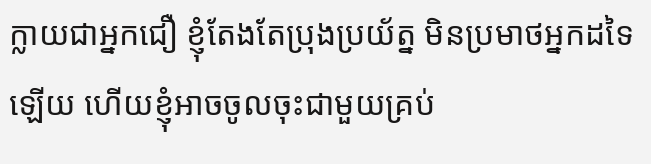ក្លាយជាអ្នកជឿ ខ្ញុំតែងតែប្រុងប្រយ័ត្ន មិនប្រមាថអ្នកដទៃឡើយ ហើយខ្ញុំអាចចូលចុះជាមួយគ្រប់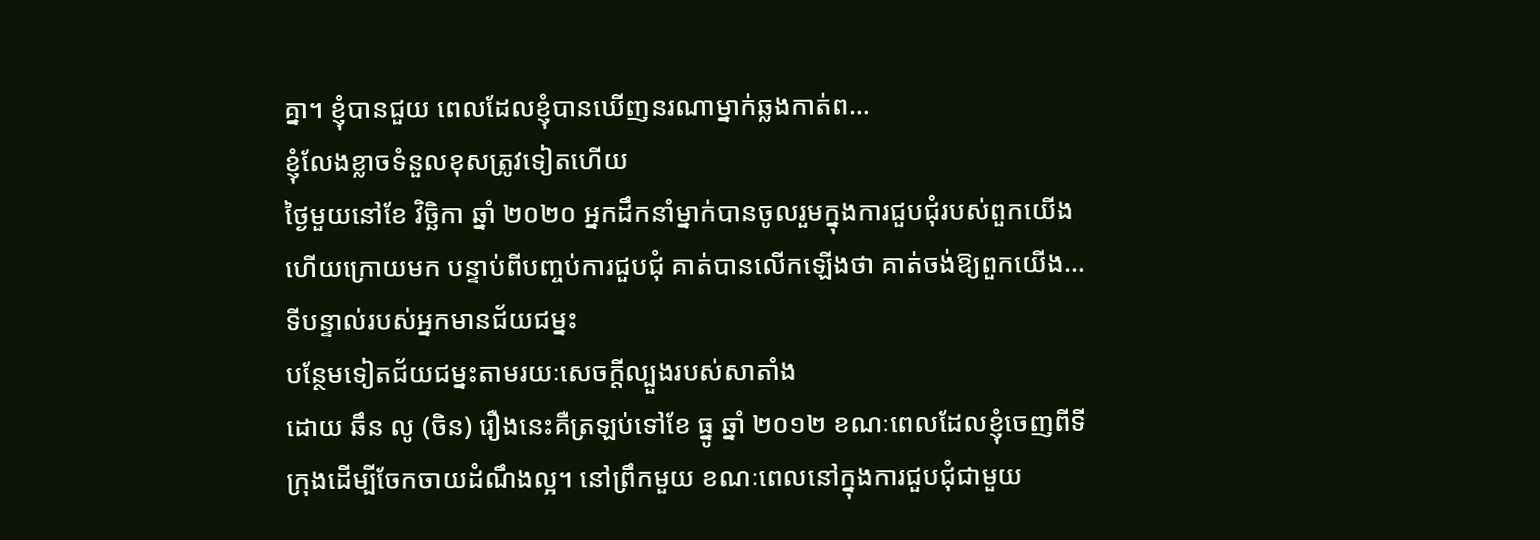គ្នា។ ខ្ញុំបានជួយ ពេលដែលខ្ញុំបានឃើញនរណាម្នាក់ឆ្លងកាត់ព…
ខ្ញុំលែងខ្លាចទំនួលខុសត្រូវទៀតហើយ
ថ្ងៃមួយនៅខែ វិច្ឆិកា ឆ្នាំ ២០២០ អ្នកដឹកនាំម្នាក់បានចូលរួមក្នុងការជួបជុំរបស់ពួកយើង ហើយក្រោយមក បន្ទាប់ពីបញ្ចប់ការជួបជុំ គាត់បានលើកឡើងថា គាត់ចង់ឱ្យពួកយើង…
ទីបន្ទាល់របស់អ្នកមានជ័យជម្នះ
បន្ថែមទៀតជ័យជម្នះតាមរយៈសេចក្ដីល្បួងរបស់សាតាំង
ដោយ ឆឹន លូ (ចិន) រឿងនេះគឺត្រឡប់ទៅខែ ធ្នូ ឆ្នាំ ២០១២ ខណៈពេលដែលខ្ញុំចេញពីទីក្រុងដើម្បីចែកចាយដំណឹងល្អ។ នៅព្រឹកមួយ ខណៈពេលនៅក្នុងការជួបជុំជាមួយ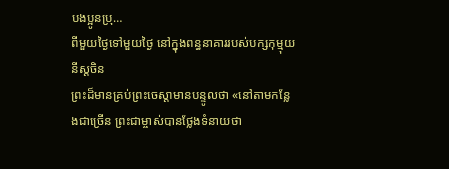បងប្អូនប្រុ…
ពីមួយថ្ងៃទៅមួយថ្ងៃ នៅក្នុងពន្ធនាគាររបស់បក្សកុម្មុយនីស្ដចិន
ព្រះដ៏មានគ្រប់ព្រះចេស្ដាមានបន្ទូលថា «នៅតាមកន្លែងជាច្រើន ព្រះជាម្ចាស់បានថ្លែងទំនាយថា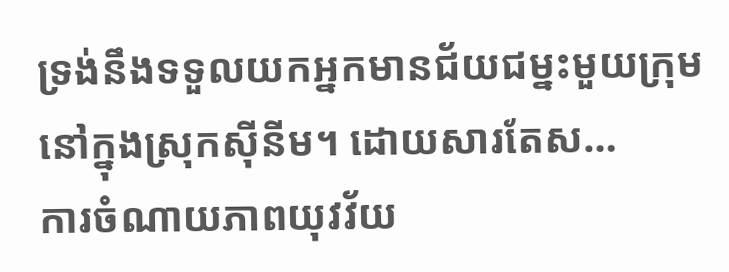ទ្រង់នឹងទទួលយកអ្នកមានជ័យជម្នះមួយក្រុមនៅក្នុងស្រុកស៊ីនីម។ ដោយសារតែស…
ការចំណាយភាពយុវវ័យ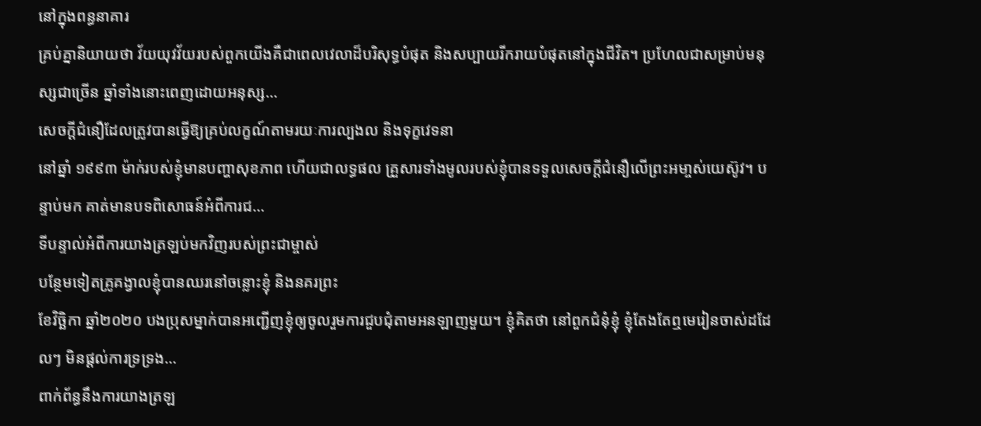នៅក្នុងពន្ធនាគារ
គ្រប់គ្នានិយាយថា វ័យយុវវ័យរបស់ពួកយើងគឺជាពេលវេលាដ៏បរិសុទ្ធបំផុត និងសប្បាយរីករាយបំផុតនៅក្នុងជីវិត។ ប្រហែលជាសម្រាប់មនុស្សជាច្រើន ឆ្នាំទាំងនោះពេញដោយអនុស្ស…
សេចក្ដីជំនឿដែលត្រូវបានធ្វើឱ្យគ្រប់លក្ខណ៍តាមរយៈការល្បងល និងទុក្ខវេទនា
នៅឆ្នាំ ១៩៩៣ ម៉ាក់របស់ខ្ញុំមានបញ្ហាសុខភាព ហើយជាលទ្ធផល គ្រួសារទាំងមូលរបស់ខ្ញុំបានទទួលសេចក្ដីជំនឿលើព្រះអមា្ចស់យេស៊ូវ។ បន្ទាប់មក គាត់មានបទពិសោធន៍អំពីការជ…
ទីបន្ទាល់អំពីការយាងត្រឡប់មកវិញរបស់ព្រះជាម្ចាស់
បន្ថែមទៀតគ្រូគង្វាលខ្ញុំបានឈរនៅចន្លោះខ្ញុំ និងនគរព្រះ
ខែវិច្ឆិកា ឆ្នាំ២០២០ បងប្រុសម្នាក់បានអញ្ជើញខ្ញុំឲ្យចូលរួមការជួបជុំតាមអនឡាញមួយ។ ខ្ញុំគិតថា នៅពួកជំនុំខ្ញុំ ខ្ញុំតែងតែឮមេរៀនចាស់ដដែលៗ មិនផ្ដល់ការទ្រទ្រង…
ពាក់ព័ន្ធនឹងការយាងត្រឡ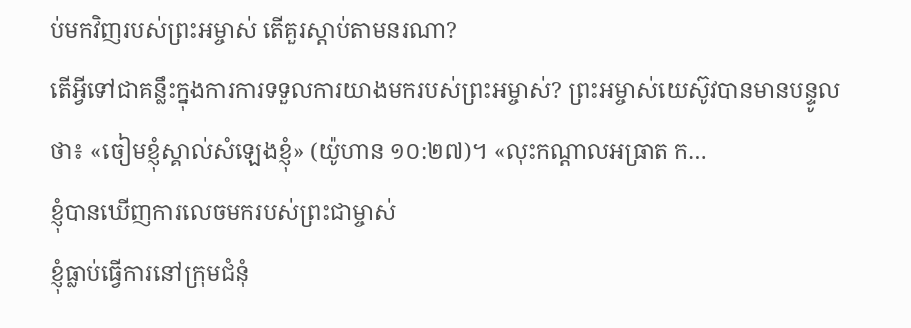ប់មកវិញរបស់ព្រះអម្ចាស់ តើគួរស្ដាប់តាមនរណា?
តើអ្វីទៅជាគន្លឹះក្នុងការការទទួលការយាងមករបស់ព្រះអម្ចាស់? ព្រះអម្ចាស់យេស៊ូវបានមានបន្ទូលថា៖ «ចៀមខ្ញុំស្គាល់សំឡេងខ្ញុំ» (យ៉ូហាន ១០:២៧)។ «លុះកណ្ដាលអធ្រាត ក…
ខ្ញុំបានឃើញការលេចមករបស់ព្រះជាម្ចាស់
ខ្ញុំធ្លាប់ធ្វើការនៅក្រុមជំនុំ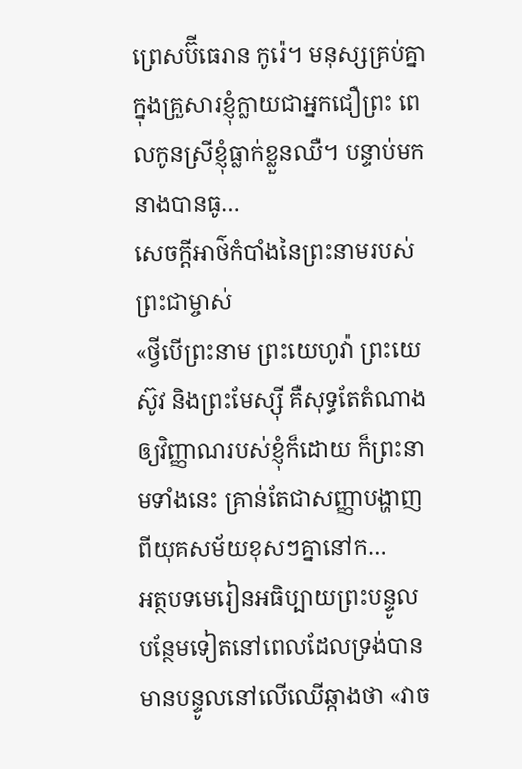ព្រេសប៊ីធេរាន កូរ៉េ។ មនុស្សគ្រប់គ្នាក្នុងគ្រួសារខ្ញុំក្លាយជាអ្នកជឿព្រះ ពេលកូនស្រីខ្ញុំធ្លាក់ខ្លួនឈឺ។ បន្ទាប់មក នាងបានធូ…
សេចក្ដីអាថ៌កំបាំងនៃព្រះនាមរបស់ព្រះជាម្ចាស់
«ថ្វីបើព្រះនាម ព្រះយេហូវ៉ា ព្រះយេស៊ូវ និងព្រះមែស្ស៊ី គឺសុទ្ធតែតំណាងឲ្យវិញ្ញាណរបស់ខ្ញុំក៏ដោយ ក៏ព្រះនាមទាំងនេះ គ្រាន់តែជាសញ្ញាបង្ហាញពីយុគសម័យខុសៗគ្នានៅក…
អត្ថបទមេរៀនអធិប្បាយព្រះបន្ទូល
បន្ថែមទៀតនៅពេលដែលទ្រង់បានមានបន្ទូលនៅលើឈើឆ្កាងថា «វាច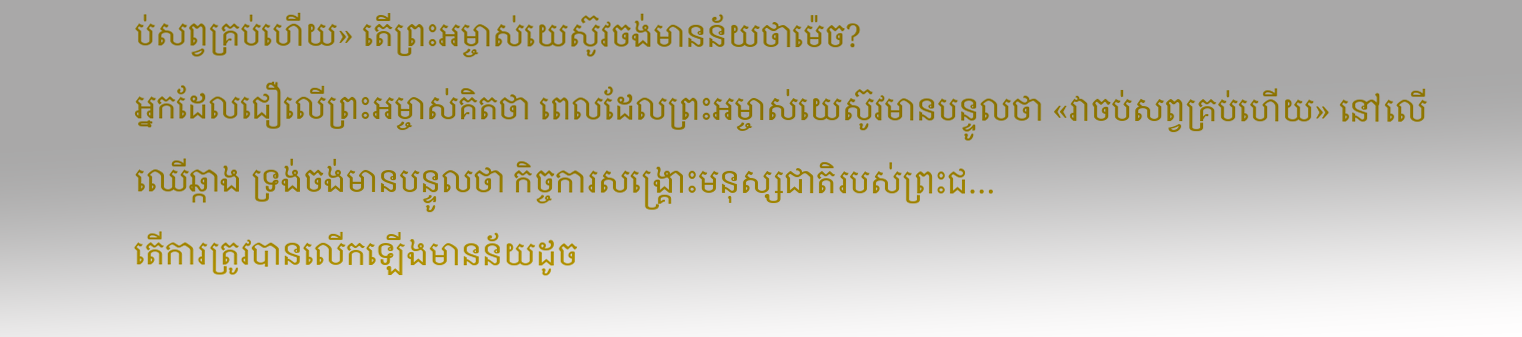ប់សព្វគ្រប់ហើយ» តើព្រះអម្ចាស់យេស៊ូវចង់មានន័យថាម៉េច?
អ្នកដែលជឿលើព្រះអម្ចាស់គិតថា ពេលដែលព្រះអម្ចាស់យេស៊ូវមានបន្ទូលថា «វាចប់សព្វគ្រប់ហើយ» នៅលើឈើឆ្កាង ទ្រង់ចង់មានបន្ទូលថា កិច្ចការសង្រ្គោះមនុស្សជាតិរបស់ព្រះជ…
តើការត្រូវបានលើកឡើងមានន័យដូច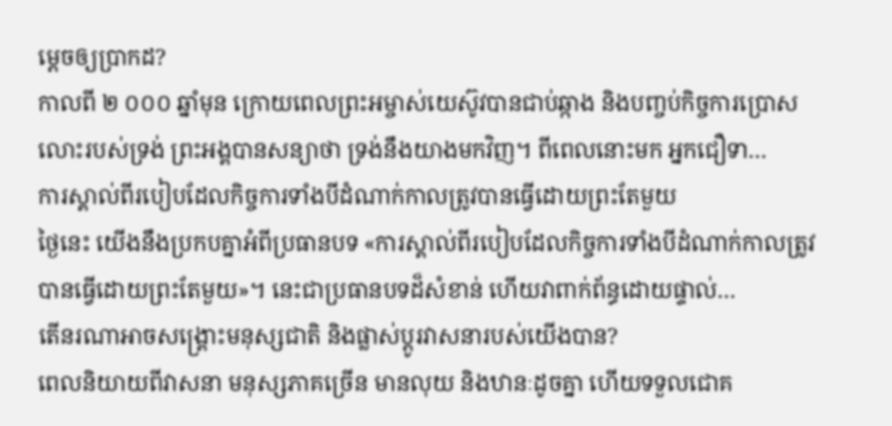ម្ដេចឲ្យប្រាកដ?
កាលពី ២ ០០០ ឆ្នាំមុន ក្រោយពេលព្រះអម្ចាស់យេស៊ូវបានជាប់ឆ្កាង និងបញ្ចប់កិច្ចការប្រោសលោះរបស់ទ្រង់ ព្រះអង្គបានសន្យាថា ទ្រង់នឹងយាងមកវិញ។ ពីពេលនោះមក អ្នកជឿទា…
ការស្គាល់ពីរបៀបដែលកិច្ចការទាំងបីដំណាក់កាលត្រូវបានធ្វើដោយព្រះតែមួយ
ថ្ងៃនេះ យើងនឹងប្រកបគ្នាអំពីប្រធានបទ «ការស្គាល់ពីរបៀបដែលកិច្ចការទាំងបីដំណាក់កាលត្រូវបានធ្វើដោយព្រះតែមួយ»។ នេះជាប្រធានបទដ៏សំខាន់ ហើយវាពាក់ព័ន្ធដោយផ្ទាល់…
តើនរណាអាចសង្គ្រោះមនុស្សជាតិ និងផ្លាស់ប្តូរវាសនារបស់យើងបាន?
ពេលនិយាយពីវាសនា មនុស្សភាគច្រើន មានលុយ និងឋានៈដូចគ្នា ហើយទទួលជោគ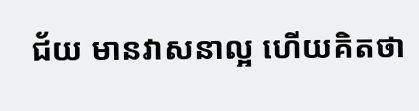ជ័យ មានវាសនាល្អ ហើយគិតថា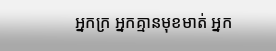អ្នកក្រ អ្នកគ្មានមុខមាត់ អ្នក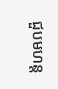ជួបមហន្ត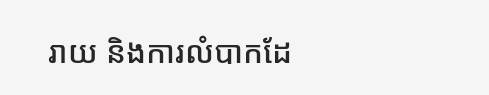រាយ និងការលំបាកដែ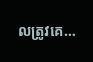លត្រូវគេ…